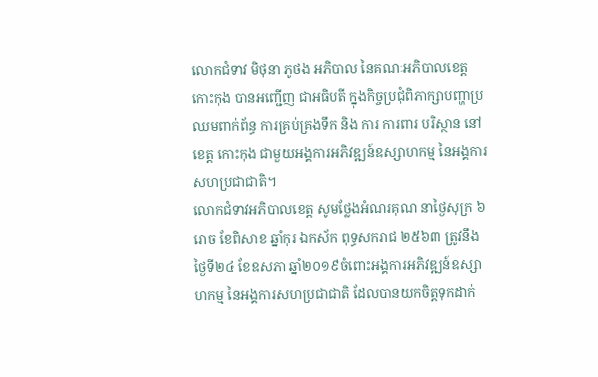លោកជំទាវ មិថុនា ភូថង អភិបាល នៃគណៈអភិបាលខេត្តកោះកុង បានអញ្ជើញ ជាអធិបតី ក្នុងកិច្ចប្រជុំពិភាក្សាបញ្ហាប្រឈមពាក់ព័ន្ធ ការគ្រប់គ្រងទឹក និង ការ ការពារ បរិស្ថាន នៅខេត្ត កោះកុង ជាមួយអង្គការអភិវឌ្ឍន៍ឧស្សាហកម្ម នៃអង្គការសហប្រជាជាតិ។
លោកជំទាវអភិបាលខេត្ត សូមថ្លែងអំណរគុណ នាថ្ងៃសុក្រ ៦ រោច ខែពិសាខ ឆ្នាំកុរ ឯកស័ក ពុទ្ធសករាជ ២៥៦៣ ត្រូវនឹងថ្ងៃទី២៤ ខែឧសភា ឆ្នាំ២០១៩ចំពោះអង្គការអភិវឌ្ឍន៍ឧស្សាហកម្ម នៃអង្គការសហប្រជាជាតិ ដែលបានយកចិត្តទុកដាក់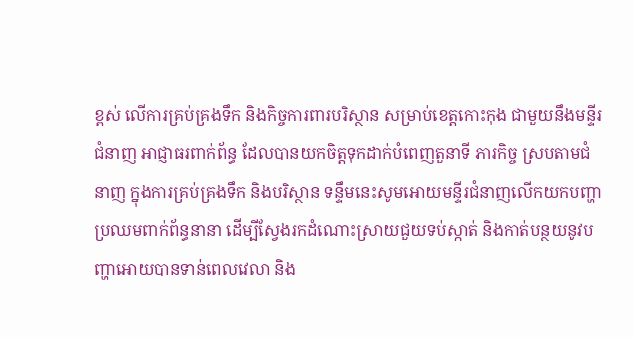ខ្ពស់ លើការគ្រប់គ្រងទឹក និងកិច្ចការពារបរិស្ថាន សម្រាប់ខេត្តកោះកុង ជាមួយនឹងមន្ទីរជំនាញ អាជ្ញាធរពាក់ព័ន្ធ ដែលបានយកចិត្តទុកដាក់បំពេញតួនាទី ភារកិច្ច ស្របតាមជំនាញ ក្នុងការគ្រប់គ្រងទឹក និងបរិស្ថាន ទន្ទឹមនេះសូមអោយមន្ទីរជំនាញលើកយកបញ្ហាប្រឈមពាក់ព័ន្ធនានា ដើម្បីស្វែងរកដំណោះស្រាយជួយទប់ស្កាត់ និងកាត់បន្ថយនូវបញ្ហាអោយបានទាន់ពេលវេលា និង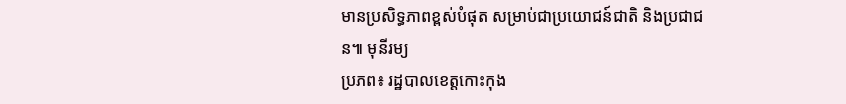មានប្រសិទ្ធភាពខ្ពស់បំផុត សម្រាប់ជាប្រយោជន៍ជាតិ និងប្រជាជន៕ មុនីរម្យ
ប្រភព៖ រដ្ឋបាលខេត្តកោះកុង